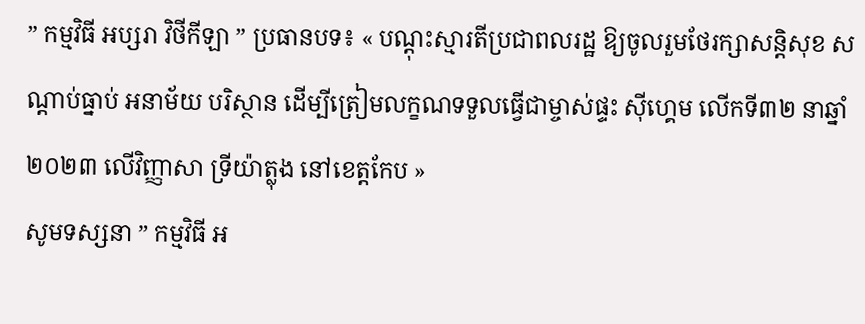” កម្មវិធី អប្សរា វិថីកីឡា ” ប្រធានបទ៖ « បណ្តុះស្មារតីប្រជាពលរដ្ឋ ឱ្យចូលរួមថែរក្សាសន្តិសុខ សណ្តាប់ធ្នាប់ អនាម័យ បរិស្ថាន ដើម្បីត្រៀមលក្ខណទទួលធ្វើជាម្ចាស់ផ្ទះ ស៊ីហ្គេម លើកទី៣២ នាឆ្នាំ២០២៣ លើវិញ្ញាសា ទ្រីយ៉ាត្លុង នៅខេត្តកែប »
សូមទស្សនា ” កម្មវិធី អ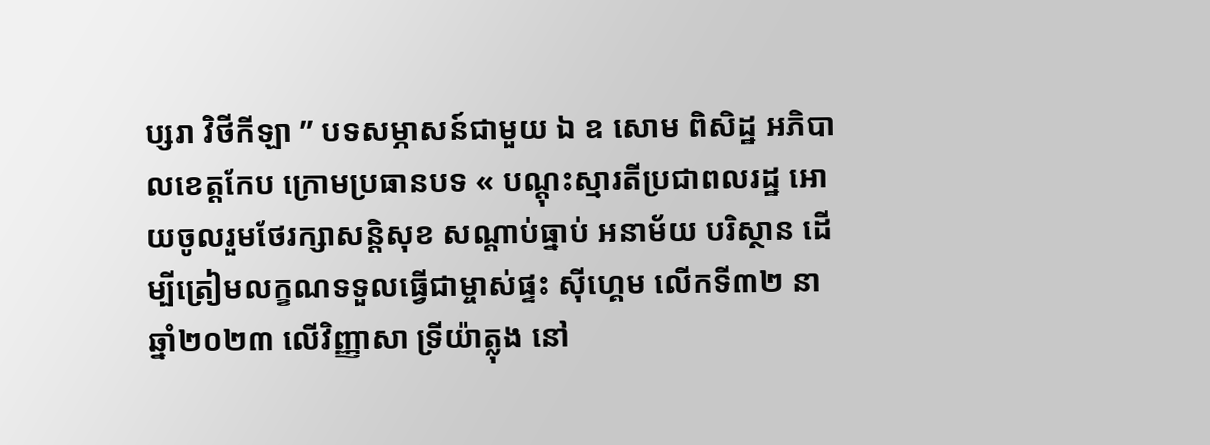ប្សរា វិថីកីឡា ” បទសម្ភាសន៍ជាមួយ ឯ ឧ សោម ពិសិដ្ឋ អភិបាលខេត្តកែប ក្រោមប្រធានបទ « បណ្តុះស្មារតីប្រជាពលរដ្ឋ អោយចូលរួមថែរក្សាសន្តិសុខ សណ្តាប់ធ្នាប់ អនាម័យ បរិស្ថាន ដើម្បីត្រៀមលក្ខណទទួលធ្វើជាម្ចាស់ផ្ទះ ស៊ីហ្គេម លើកទី៣២ នាឆ្នាំ២០២៣ លើវិញ្ញាសា ទ្រីយ៉ាត្លុង នៅ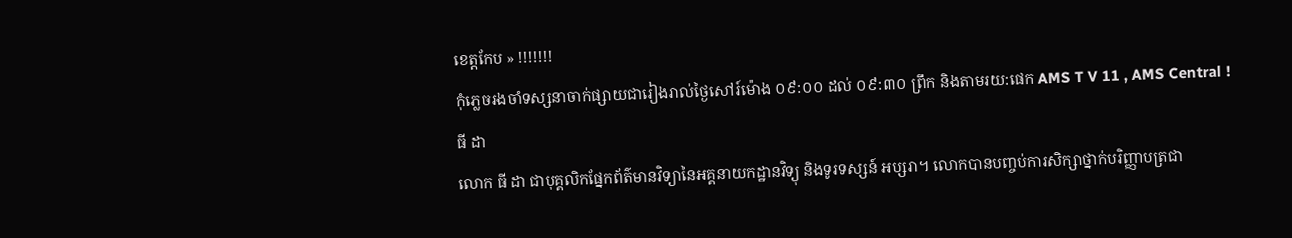ខេត្តកែប » !!!!!!!
កុំភ្លេចរងចាំទស្សនាចាក់ផ្សាយជារៀងរាល់ថ្ងៃសៅរ៍ម៉ោង ០៩:០០ ដល់ ០៩:៣០ ព្រឹក និងតាមរយ:ផេក AMS T V 11 , AMS Central !
ធី ដា
លោក ធី ដា ជាបុគ្គលិកផ្នែកព័ត៌មានវិទ្យានៃអគ្គនាយកដ្ឋានវិទ្យុ និងទូរទស្សន៍ អប្សរា។ លោកបានបញ្ចប់ការសិក្សាថ្នាក់បរិញ្ញាបត្រជា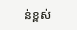ន់ខ្ពស់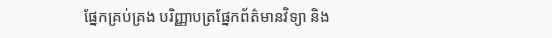ផ្នែកគ្រប់គ្រង បរិញ្ញាបត្រផ្នែកព័ត៌មានវិទ្យា និង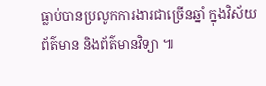ធ្លាប់បានប្រលូកការងារជាច្រើនឆ្នាំ ក្នុងវិស័យព័ត៌មាន និងព័ត៌មានវិទ្យា ៕